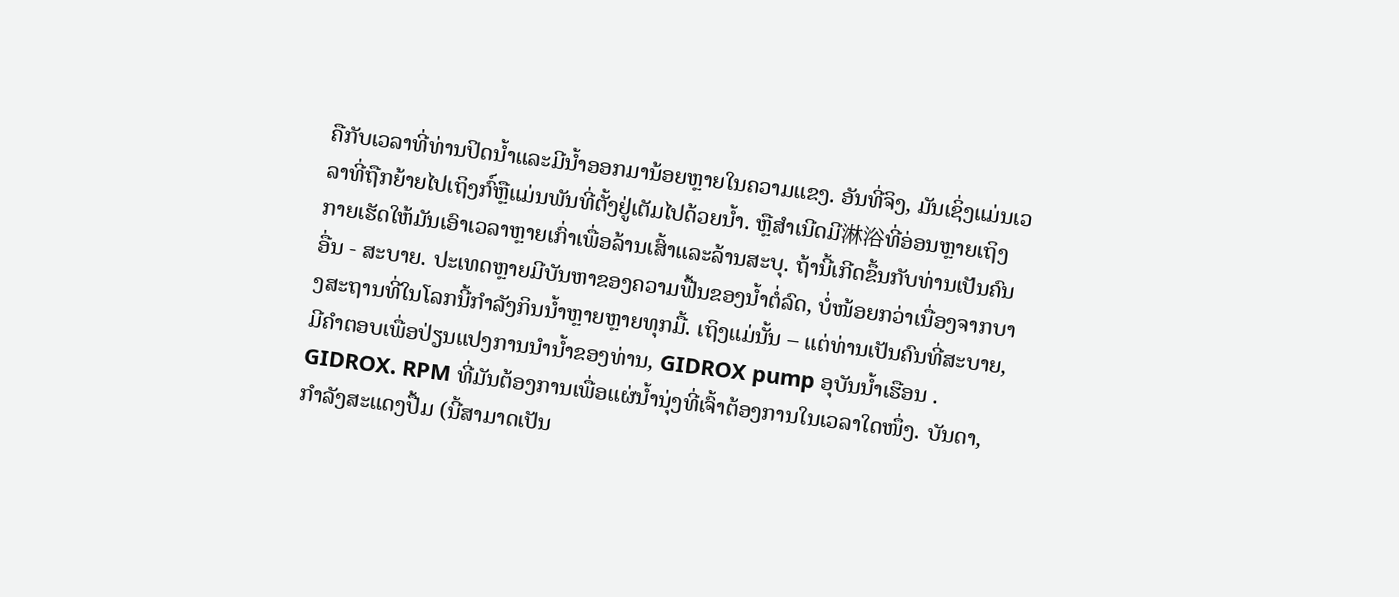ຄືກັບເວລາທີ່ທ່ານປິດນ້ຳແລະມີນ້ຳອອກມານ້ອຍຫຼາຍໃນຄວາມແຂງ. ອັນທີ່ຈິງ, ມັນເຊິ່ງແມ່ນເວລາທີ່ຖືກຍ້າຍໄປເຖິງກົ໌ຫຼືແມ່ນພັນທີ່ຕັ້ງຢູ່ເຕັມໄປດ້ວຍນ້ຳ. ຫຼືສຳເນີດມີ淋浴ທີ່ອ່ອນຫຼາຍເຖິງກາຍເຮັດໃຫ້ມັນເອົາເວລາຫຼາຍເກົ່າເພື່ອລ້ານເສົ້າແລະລ້ານສະບຸ. ຖ້ານີ້ເກີດຂຶ້ນກັບທ່ານເປັນຄົນອື່ນ - ສະບາຍ. ປະເທດຫຼາຍມີບັນຫາຂອງຄວາມຟື້ນຂອງນ້ຳຕໍ່ລົດ, ບໍ່ໜ້ອຍກວ່າເນື່ອງຈາກບາງສະຖານທີ່ໃນໂລກນີ້ກຳລັງກິນນ້ຳຫຼາຍຫຼາຍທຸກມື້. ເຖິງແມ່ນັ້ນ – ແຕ່ທ່ານເປັນຄົນທີ່ສະບາຍ, ມີຄຳຕອບເພື່ອປ່ຽນແປງການນຳນ້ຳຂອງທ່ານ, GIDROX pump ອຸບັນນ້ຳເຮືອນ .
GIDROX. RPM ທີ່ມັນຕ້ອງການເພື່ອແຜ່ນ້ຳນຸ່ງທີ່ເຈົ້າຕ້ອງການໃນເວລາໃດໜຶ່ງ. ບັນດາ, ກຳລັງສະແດງປື້ມ (ນີ້ສາມາດເປັນ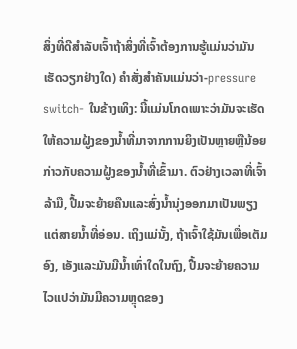ສິ່ງທີ່ດີສຳລັບເຈົ້າຖ້າສິ່ງທີ່ເຈົ້າຕ້ອງການຮູ້ແມ່ນວ່າມັນເຮັດວຽກຢ່າງໃດ) ຄຳສັ່ງສໍາຄັນແມ່ນວ່າ-pressure switch- ໃນຂ້າງເທິງ: ນີ້ແມ່ນໂກດເພາະວ່າມັນຈະເຮັດໃຫ້ຄວາມຝູ້ງຂອງນ້ຳທີ່ມາຈາກການຍິງເປັນຫຼາຍຫຼືນ້ອຍກ່າວກັບຄວາມຝູ້ງຂອງນ້ຳທີ່ເຂົ້າມາ. ຕົວຢ່າງເວລາທີ່ເຈົ້າລ້າມື, ປື້ມຈະຍ້າຍຄືນແລະສົ່ງນ້ຳນຸ່ງອອກມາເປັນພຽງແຕ່ສາຍນ້ຳທີ່ອ່ອນ. ເຖິງແມ່ນັ້ງ, ຖ້າເຈົ້າໃຊ້ມັນເພື່ອເຕັມອົງ, ເອັງແລະມັນມີນ້ຳເທົ່າໃດໃນຖົງ, ປື້ມຈະຍ້າຍຄວາມໄວແປວ່າມັນມີຄວາມຫຼຸດຂອງ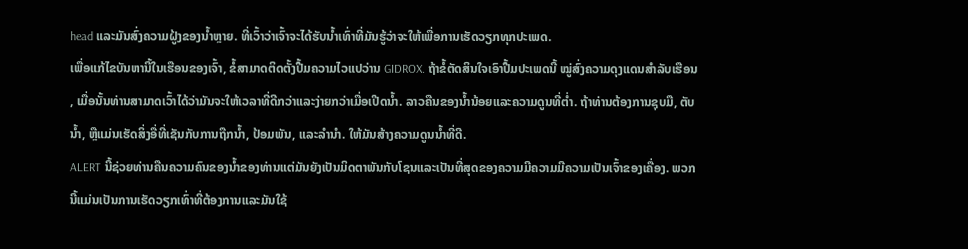head ແລະມັນສົ່ງຄວາມຝູ້ງຂອງນ້ຳຫຼາຍ. ທີ່ເວົ້າວ່າເຈົ້າຈະໄດ້ຮັບນ້ຳເທົ່າທີ່ມັນຮູ້ວ່າຈະໃຫ້ເພື່ອການເຮັດວຽກທຸກປະເພດ.
ເພື່ອແກ້ໄຂບັນຫານີ້ໃນເຮືອນຂອງເຈົ້າ, ຂໍ້ສາມາດຕິດຕັ້ງປື້ມຄວາມໄວແປວ່ານ GIDROX. ຖ້າຂໍ້ຕັດສິນໃຈເອົາປື້ມປະເພດນີ້ ໝູ່ສົ່ງຄວາມດຸງແດນສໍາລັບເຮືອນ , ເມື່ອນັ້ນທ່ານສາມາດເວົ້າໄດ້ວ່າມັນຈະໃຫ້ເວລາທີ່ດີກວ່າແລະງ່າຍກວ່າເມື່ອເປີດນ້ຳ. ລາວຄືນຂອງນ້ຳນ້ອຍແລະຄວາມດູນທີ່ຕ່ຳ. ຖ້າທ່ານຕ້ອງການຊຸບມື, ຕັບນ້ຳ, ຫຼືແມ່ນເຮັດສິ່ງອື່ທີ່ເຊັນກັບການຖືກນ້ຳ, ປ້ອມພັນ, ແລະລໍານຳ. ໃຫ້ມັນສ້າງຄວາມດູນນ້ຳທີ່ດີ.
ALERT ນີ້ຊ່ວຍທ່ານຄືນຄວາມຄົນຂອງນ້ຳຂອງທ່ານແຕ່ມັນຍັງເປັນມິດຕາພັນກັບໂຊນແລະເປັນທີ່ສຸດຂອງຄວາມມີຄວາມມີຄວາມເປັນເຈົ້າຂອງເຄື່ອງ. ພວກນີ້ແມ່ນເປັນການເຮັດວຽກເທົ່າທີ່ຕ້ອງການແລະມັນໃຊ້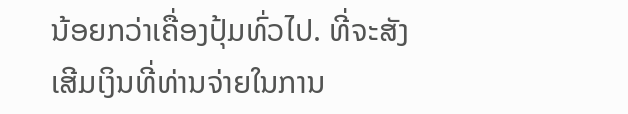ນ້ອຍກວ່າເຄື່ອງປຸ້ມທົ່ວໄປ. ທີ່ຈະສັງເສີມເງິນທີ່ທ່ານຈ່າຍໃນການ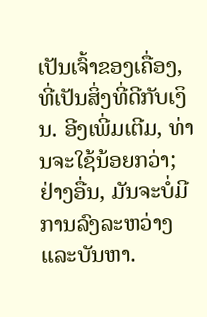ເປັນເຈົ້າຂອງເຄື່ອງ, ທີ່ເປັນສິ່ງທີ່ດີກັບເງິນ. ອີງເພີ່ມເຕີມ, ທ່ານຈະໃຊ້ນ້ອຍກວ່າ; ຢ່າງອື່ນ, ມັນຈະບໍ່ມີການລົງລະຫວ່າງແລະບັນຫາ.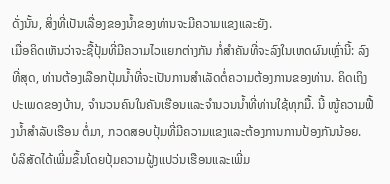ດັ່ງນັ້ນ, ສິ່ງທີ່ເປັນເລື່ອງຂອງນ້ຳຂອງທ່ານຈະມີຄວາມແຂງແລະຍັງ.
ເມື່ອຄິດເຫັນວ່າຈະຊື້ປຸ້ມທີ່ມີຄວາມໄວແຍກຕ່າງກັນ ກໍ່ສຳຄັນທີ່ຈະລົງໃນເຫດຜົນເຫຼົ່ານີ້: ລົງທີ່ສຸດ, ທ່ານຕ້ອງເລືອກປຸ້ມນ້ຳທີ່ຈະເປັນການສຳເລັດຕໍ່ຄວາມຕ້ອງການຂອງທ່ານ. ຄິດເຖິງປະເພດຂອງບ້ານ, ຈຳນວນຄົນໃນຄັນເຮືອນແລະຈຳນວນນ້ຳທີ່ທ່ານໃຊ້ທຸກມື້. ນີ້ ໜູ້ຄວາມຟື້ງນ້ຳສຳລັບເຮືອນ ຕໍ່ມາ, ກວດສອບປຸ້ມທີ່ມີຄວາມແຂງແລະຕ້ອງການການປ້ອງກັນນ້ອຍ.
ບໍລິສັດໄດ້ເພີ່ມຂຶ້ນໂດຍປຸ້ມຄວາມຝູ້ງແປວ່ນເຮືອນແລະເພີ່ມ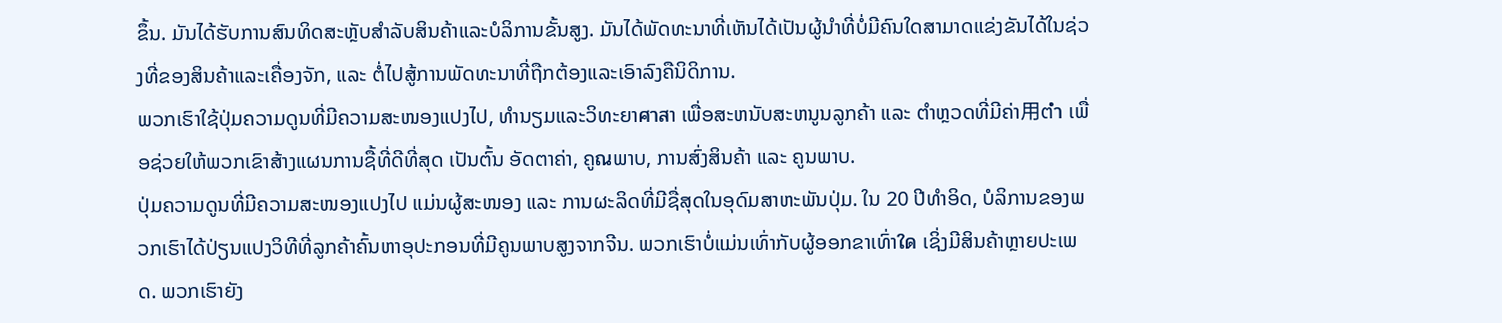ຂຶ້ນ. ມັນໄດ້ຮັບການສົນທິດສະຫຼັບສຳລັບສິນຄ້າແລະບໍລິການຂັ້ນສູງ. ມັນໄດ້ພັດທະນາທີ່ເຫັນໄດ້ເປັນຜູ້ນຳທີ່ບໍ່ມີຄົນໃດສາມາດແຂ່ງຂັນໄດ້ໃນຊ່ວງທີ່ຂອງສິນຄ້າແລະເຄື່ອງຈັກ, ແລະ ຕໍ່ໄປສູ້ການພັດທະນາທີ່ຖືກຕ້ອງແລະເອົາລົງຄືນິດິການ.
ພວກເຮົາໃຊ້ປຸ່ມຄວາມດູນທີ່ມີຄວາມສະໜອງແປງໄປ, ທຳນຽມແລະວິທະຍາศาสາ ເພື່ອສະຫນັບສະຫນູນລູກຄ້າ ແລະ ຕຳຫຼວດທີ່ມີຄ່າ用ຕ່ำ ເພື່ອຊ່ວຍໃຫ້ພວກເຂົາສ້າງແຜນການຊື້ທີ່ດີທີ່ສຸດ ເປັນຕົ້ນ ອັດຕາຄ່າ, ຄູณພາບ, ການສົ່ງສິນຄ້າ ແລະ ຄູນພາບ.
ປຸ່ມຄວາມດູນທີ່ມີຄວາມສະໜອງແປງໄປ ແມ່ນຜູ້ສະໜອງ ແລະ ການຜະລິດທີ່ມີຊື່ສຸດໃນອຸດົມສາຫະພັນປຸ່ມ. ໃນ 20 ປີທຳອິດ, ບໍລິການຂອງພວກເຮົາໄດ້ປ່ຽນແປງວິທີທີ່ລູກຄ້າຄົ້ນຫາອຸປະກອນທີ່ມີຄູນພາບສູງຈາກຈີນ. ພວກເຮົາບໍ່ແມ່ນເທົ່າກັບຜູ້ອອກຂາເທົ່າใด ເຊິ່ງມີສິນຄ້າຫຼາຍປະເພດ. ພວກເຮົາຍັງ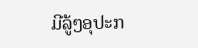ມີລູ້ໆອຸປະກ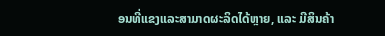ອນທີ່ແຂງແລະສາມາດຜະລິດໄດ້ຫຼາຍ, ແລະ ມີສິນຄ້າ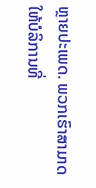ຫຼາຍປະເພດ. ພວກເຮົາສາມາດໃຫ້ບໍລິການທີ່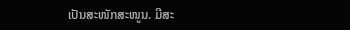ເປັນສະໜັກສະໜູນ. ມີສະ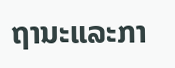ຖານະແລະກາ